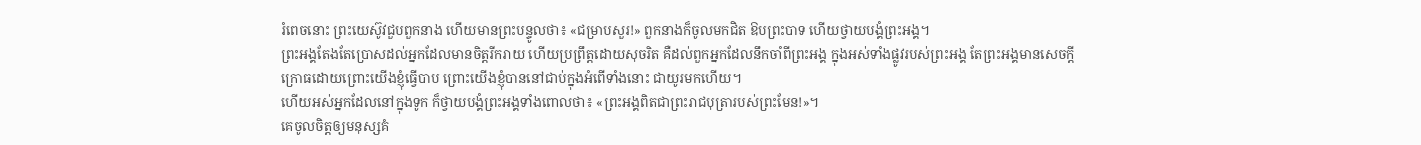រំពេចនោះ ព្រះយេស៊ូវជួបពួកនាង ហើយមានព្រះបន្ទូលថា៖ «ជម្រាបសួរ!» ពួកនាងក៏ចូលមកជិត ឱបព្រះបាទ ហើយថ្វាយបង្គំព្រះអង្គ។
ព្រះអង្គតែងតែប្រោសដល់អ្នកដែលមានចិត្តរីករាយ ហើយប្រព្រឹត្តដោយសុចរិត គឺដល់ពួកអ្នកដែលនឹកចាំពីព្រះអង្គ ក្នុងអស់ទាំងផ្លូវរបស់ព្រះអង្គ តែព្រះអង្គមានសេចក្ដីក្រោធដោយព្រោះយើងខ្ញុំធ្វើបាប ព្រោះយើងខ្ញុំបាននៅជាប់ក្នុងអំពើទាំងនោះ ជាយូរមកហើយ។
ហើយអស់អ្នកដែលនៅក្នុងទូក ក៏ថ្វាយបង្គំព្រះអង្គទាំងពោលថា៖ «ព្រះអង្គពិតជាព្រះរាជបុត្រារបស់ព្រះមែន!»។
គេចូលចិត្តឲ្យមនុស្សគំ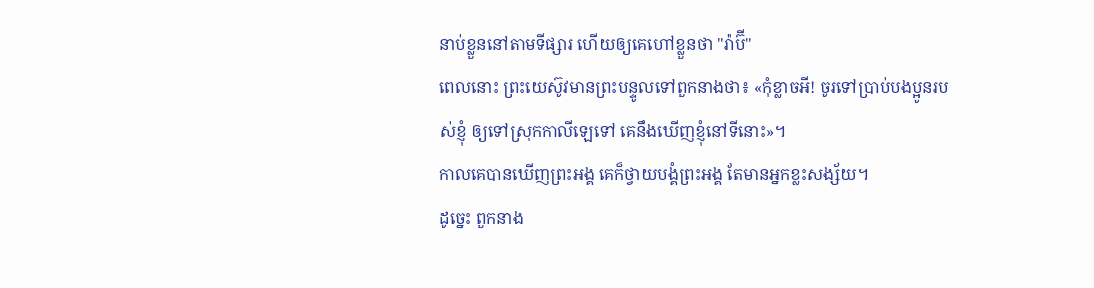នាប់ខ្លួននៅតាមទីផ្សារ ហើយឲ្យគេហៅខ្លួនថា "រ៉ាប៊ី"
ពេលនោះ ព្រះយេស៊ូវមានព្រះបន្ទូលទៅពួកនាងថា៖ «កុំខ្លាចអី! ចូរទៅប្រាប់បងប្អូនរបស់ខ្ញុំ ឲ្យទៅស្រុកកាលីឡេទៅ គេនឹងឃើញខ្ញុំនៅទីនោះ»។
កាលគេបានឃើញព្រះអង្គ គេក៏ថ្វាយបង្គំព្រះអង្គ តែមានអ្នកខ្លះសង្ស័យ។
ដូច្នេះ ពួកនាង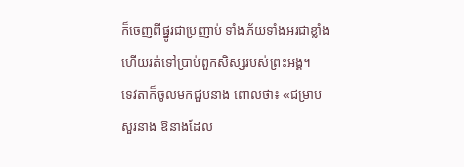ក៏ចេញពីផ្នូរជាប្រញាប់ ទាំងភ័យទាំងអរជាខ្លាំង ហើយរត់ទៅប្រាប់ពួកសិស្សរបស់ព្រះអង្គ។
ទេវតាក៏ចូលមកជួបនាង ពោលថា៖ «ជម្រាបសួរនាង ឱនាងដែល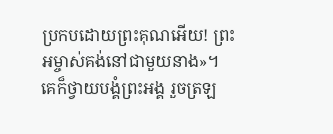ប្រកបដោយព្រះគុណអើយ! ព្រះអម្ចាស់គង់នៅជាមួយនាង»។
គេក៏ថ្វាយបង្គំព្រះអង្គ រួចត្រឡ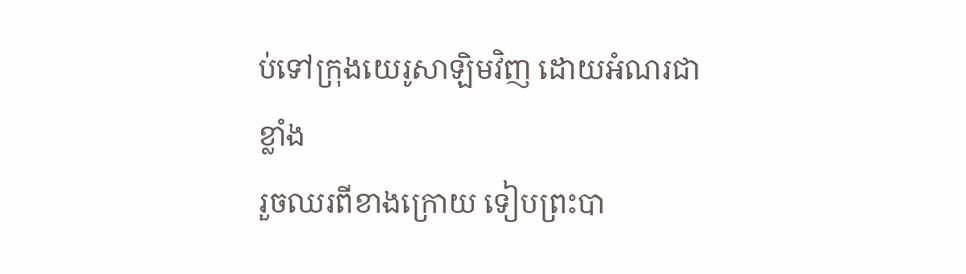ប់ទៅក្រុងយេរូសាឡិមវិញ ដោយអំណរជាខ្លាំង
រួចឈរពីខាងក្រោយ ទៀបព្រះបា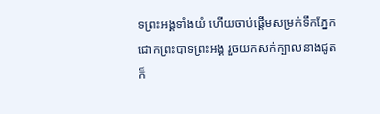ទព្រះអង្គទាំងយំ ហើយចាប់ផ្ដើមសម្រក់ទឹកភ្នែកជោកព្រះបាទព្រះអង្គ រួចយកសក់ក្បាលនាងជូត ក៏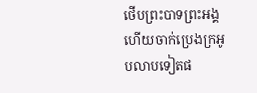ថើបព្រះបាទព្រះអង្គ ហើយចាក់ប្រេងក្រអូបលាបទៀតផ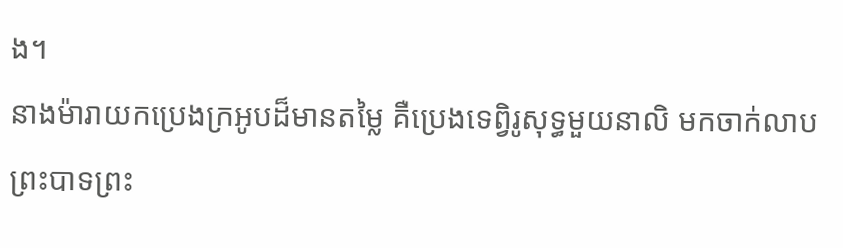ង។
នាងម៉ារាយកប្រេងក្រអូបដ៏មានតម្លៃ គឺប្រេងទេព្វិរូសុទ្ធមួយនាលិ មកចាក់លាបព្រះបាទព្រះ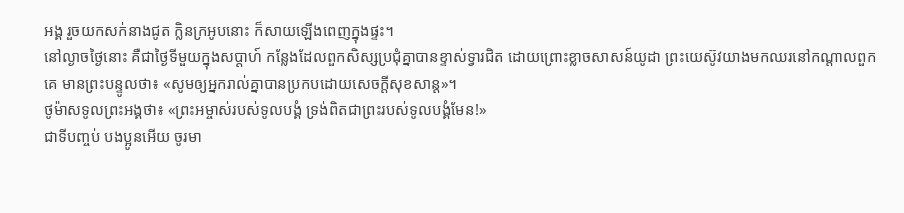អង្គ រួចយកសក់នាងជូត ក្លិនក្រអូបនោះ ក៏សាយឡើងពេញក្នុងផ្ទះ។
នៅល្ងាចថ្ងៃនោះ គឺជាថ្ងៃទីមួយក្នុងសប្ដាហ៍ កន្លែងដែលពួកសិស្សប្រជុំគ្នាបានខ្ទាស់ទ្វារជិត ដោយព្រោះខ្លាចសាសន៍យូដា ព្រះយេស៊ូវយាងមកឈរនៅកណ្តាលពួកគេ មានព្រះបន្ទូលថា៖ «សូមឲ្យអ្នករាល់គ្នាបានប្រកបដោយសេចក្តីសុខសាន្ត»។
ថូម៉ាសទូលព្រះអង្គថា៖ «ព្រះអម្ចាស់របស់ទូលបង្គំ ទ្រង់ពិតជាព្រះរបស់ទូលបង្គំមែន!»
ជាទីបញ្ចប់ បងប្អូនអើយ ចូរមា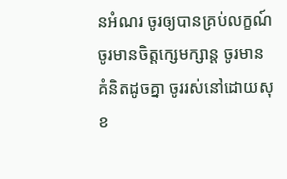នអំណរ ចូរឲ្យបានគ្រប់លក្ខណ៍ ចូរមានចិត្តក្សេមក្សាន្ត ចូរមានគំនិតដូចគ្នា ចូររស់នៅដោយសុខ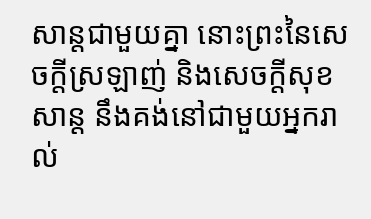សាន្តជាមួយគ្នា នោះព្រះនៃសេចក្តីស្រឡាញ់ និងសេចក្តីសុខសាន្ត នឹងគង់នៅជាមួយអ្នករាល់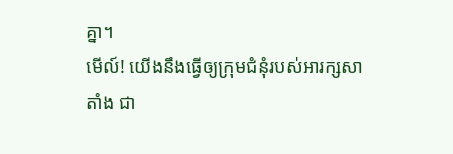គ្នា។
មើល៍! យើងនឹងធ្វើឲ្យក្រុមជំនុំរបស់អារក្សសាតាំង ជា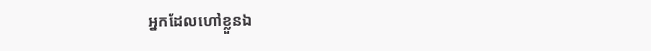អ្នកដែលហៅខ្លួនឯ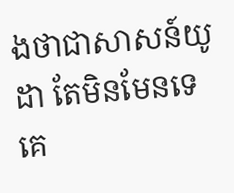ងថាជាសាសន៍យូដា តែមិនមែនទេ គេ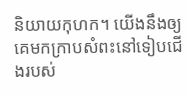និយាយកុហក។ យើងនឹងឲ្យគេមកក្រាបសំពះនៅទៀបជើងរបស់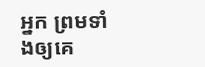អ្នក ព្រមទាំងឲ្យគេ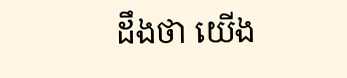ដឹងថា យើង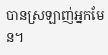បានស្រឡាញ់អ្នកមែន។